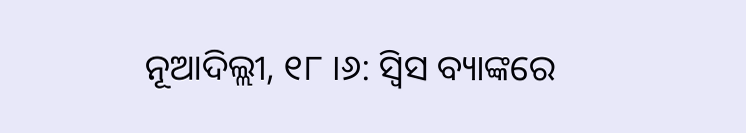ନୂଆଦିଲ୍ଲୀ, ୧୮ ।୬: ସ୍ୱିସ ବ୍ୟାଙ୍କରେ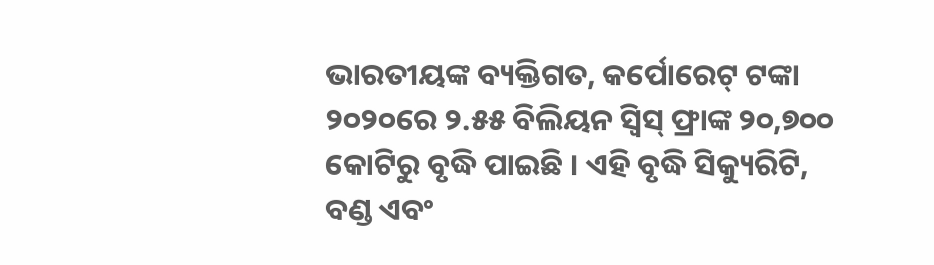ଭାରତୀୟଙ୍କ ବ୍ୟକ୍ତିଗତ, କର୍ପୋରେଟ୍ ଟଙ୍କା ୨୦୨୦ରେ ୨.୫୫ ବିଲିୟନ ସ୍ୱିସ୍ ଫ୍ରାଙ୍କ ୨୦,୭୦୦ କୋଟିରୁ ବୃଦ୍ଧି ପାଇଛି । ଏହି ବୃଦ୍ଧି ସିକ୍ୟୁରିଟି, ବଣ୍ଡ ଏବଂ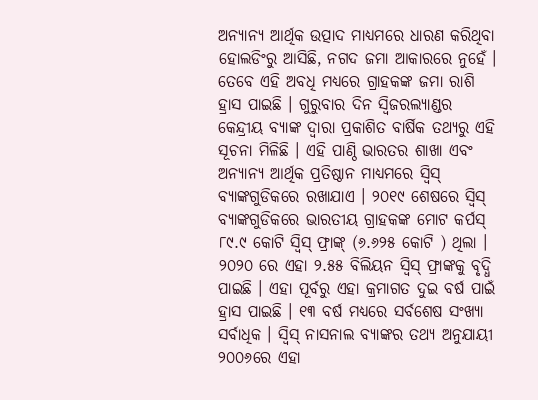ଅନ୍ୟାନ୍ୟ ଆର୍ଥିକ ଉତ୍ପାଦ ମାଧ୍ୟମରେ ଧାରଣ କରିଥିବା ହୋଲଡିଂରୁ ଆସିଛି, ନଗଦ ଜମା ଆକାରରେ ନୁହେଁ । ତେବେ ଏହି ଅବଧି ମଧ୍ୟରେ ଗ୍ରାହକଙ୍କ ଜମା ରାଶି ହ୍ରାସ ପାଇଛି । ଗୁରୁବାର ଦିନ ସ୍ୱିଜରଲ୍ୟାଣ୍ଡର କେନ୍ଦ୍ରୀୟ ବ୍ୟାଙ୍କ ଦ୍ୱାରା ପ୍ରକାଶିତ ବାର୍ଷିକ ତଥ୍ୟରୁ ଏହି ସୂଚନା ମିଳିଛି । ଏହି ପାଣ୍ଠି ଭାରତର ଶାଖା ଏବଂ ଅନ୍ୟାନ୍ୟ ଆର୍ଥିକ ପ୍ରତିଷ୍ଠାନ ମାଧ୍ୟମରେ ସ୍ୱିସ୍ ବ୍ୟାଙ୍କଗୁଡିକରେ ରଖାଯାଏ । ୨୦୧୯ ଶେଷରେ ସ୍ୱିସ୍ ବ୍ୟାଙ୍କଗୁଡିକରେ ଭାରତୀୟ ଗ୍ରାହକଙ୍କ ମୋଟ କର୍ପସ୍ ୮୯.୯ କୋଟି ସ୍ୱିସ୍ ଫ୍ରାଙ୍କ୍ (୬.୬୨୫ କୋଟି ) ଥିଲା । ୨୦୨୦ ରେ ଏହା ୨.୫୫ ବିଲିୟନ ସ୍ୱିସ୍ ଫ୍ରାଙ୍କକୁ ବୃଦ୍ଧି ପାଇଛି । ଏହା ପୂର୍ବରୁ ଏହା କ୍ରମାଗତ ଦୁଇ ବର୍ଷ ପାଇଁ ହ୍ରାସ ପାଇଛି । ୧୩ ବର୍ଷ ମଧ୍ୟରେ ସର୍ବଶେଷ ସଂଖ୍ୟା ସର୍ବାଧିକ । ସ୍ୱିସ୍ ନାସନାଲ ବ୍ୟାଙ୍କର ତଥ୍ୟ ଅନୁଯାୟୀ ୨୦୦୬ରେ ଏହା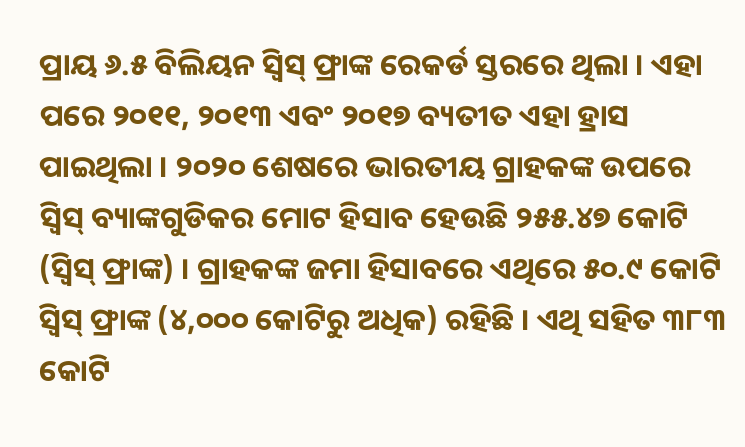ପ୍ରାୟ ୬.୫ ବିଲିୟନ ସ୍ୱିସ୍ ଫ୍ରାଙ୍କ ରେକର୍ଡ ସ୍ତରରେ ଥିଲା । ଏହା ପରେ ୨୦୧୧, ୨୦୧୩ ଏବଂ ୨୦୧୭ ବ୍ୟତୀତ ଏହା ହ୍ରାସ ପାଇଥିଲା । ୨୦୨୦ ଶେଷରେ ଭାରତୀୟ ଗ୍ରାହକଙ୍କ ଉପରେ ସ୍ୱିସ୍ ବ୍ୟାଙ୍କଗୁଡିକର ମୋଟ ହିସାବ ହେଉଛି ୨୫୫.୪୭ କୋଟି (ସ୍ୱିସ୍ ଫ୍ରାଙ୍କ) । ଗ୍ରାହକଙ୍କ ଜମା ହିସାବରେ ଏଥିରେ ୫୦.୯ କୋଟି ସ୍ୱିସ୍ ଫ୍ରାଙ୍କ (୪,୦୦୦ କୋଟିରୁ ଅଧିକ) ରହିଛି । ଏଥି ସହିତ ୩୮୩ କୋଟି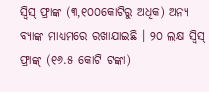ସ୍ୱିସ୍ ଫ୍ରାଙ୍କ (୩,୧୦୦କୋଟିରୁ ଅଧିକ) ଅନ୍ୟ ବ୍ୟାଙ୍କ ମାଧ୍ୟମରେ ରଖାଯାଇଛି । ୨୦ ଲକ୍ଷ ସ୍ୱିସ୍ ଫ୍ରାଙ୍କ୍ (୧୬.୫ କୋଟି ଟଙ୍କା)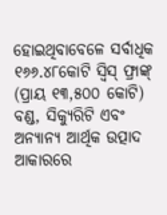ହୋଇଥିବାବେଳେ ସର୍ବାଧିକ ୧୬୬.୪୮କୋଟି ସ୍ୱିସ୍ ଫ୍ରାଙ୍କ୍ (ପ୍ରାୟ ୧୩,୫୦୦ କୋଟି) ବଣ୍ଡ, ସିକ୍ୟୁରିଟି ଏବଂ ଅନ୍ୟାନ୍ୟ ଆର୍ଥିକ ଉତ୍ପାଦ ଆକାରରେ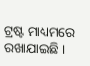ଟ୍ରଷ୍ଟ ମାଧ୍ୟମରେ ରଖାଯାଇଛି ।